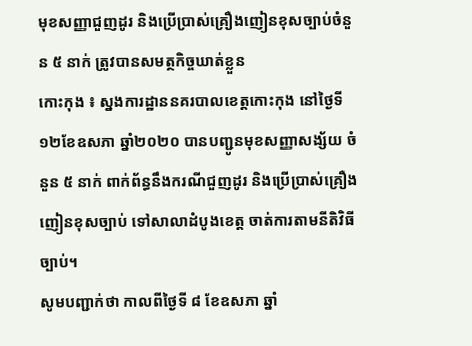មុខសញ្ញាជួញដូរ និងប្រើប្រាស់គ្រឿងញៀនខុសច្បាប់ចំនួន ៥ នាក់ ត្រូវបានសមត្ថកិច្ចឃាត់ខ្លួន
កោះកុង ៖ ស្នងការដ្ឋាននគរបាលខេត្តកោះកុង នៅថ្ងៃទី១២ខែឧសភា ឆ្នាំ២០២០ បានបញ្ជូនមុខសញ្ញាសង្ស័យ ចំនួន ៥ នាក់ ពាក់ព័ន្ធនឹងករណីជួញដូរ និងប្រើប្រាស់គ្រឿងញៀនខុសច្បាប់ ទៅសាលាដំបូងខេត្ត ចាត់ការតាមនីតិវិធីច្បាប់។
សូមបញ្ជាក់ថា កាលពីថ្ងៃទី ៨ ខែឧសភា ឆ្នាំ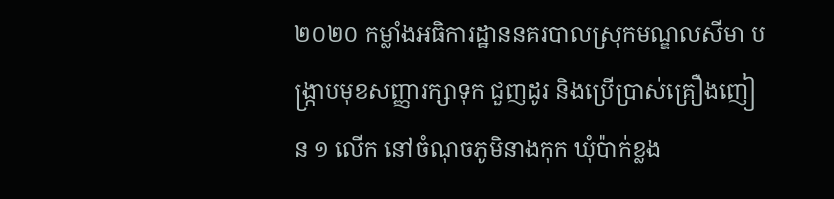២០២០ កម្លាំងអធិការដ្ឋាននគរបាលស្រុកមណ្ឌលសីមា បង្ក្រាបមុខសញ្ញារក្សាទុក ជួញដូរ និងប្រើប្រាស់គ្រឿងញៀន ១ លើក នៅចំណុចភូមិនាងកុក ឃុំប៉ាក់ខ្លង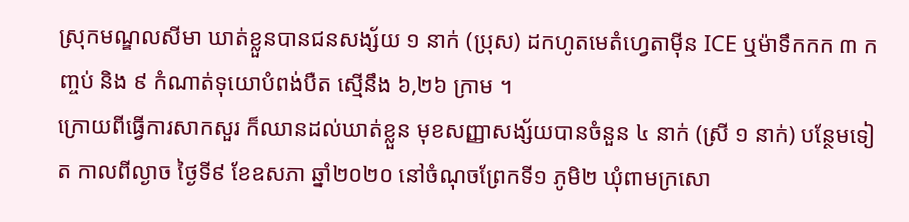ស្រុកមណ្ឌលសីមា ឃាត់ខ្លួនបានជនសង្ស័យ ១ នាក់ (ប្រុស) ដកហូតមេតំហ្វេតាម៉ីន ICE ឬម៉ាទឹកកក ៣ កញ្ចប់ និង ៩ កំណាត់ទុយោបំពង់បឺត ស្មើនឹង ៦,២៦ ក្រាម ។
ក្រោយពីធ្វើការសាកសួរ ក៏ឈានដល់ឃាត់ខ្លួន មុខសញ្ញាសង្ស័យបានចំនួន ៤ នាក់ (ស្រី ១ នាក់) បន្ថែមទៀត កាលពីល្ងាច ថ្ងៃទី៩ ខែឧសភា ឆ្នាំ២០២០ នៅចំណុចព្រែកទី១ ភូមិ២ ឃុំពាមក្រសោ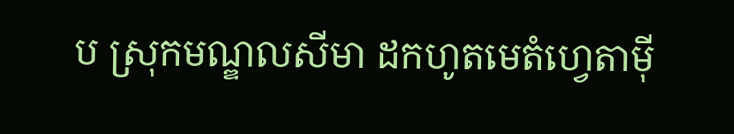ប ស្រុកមណ្ឌលសីមា ដកហូតមេតំហ្វេតាម៉ី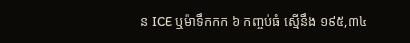ន ICE ឬម៉ាទឹកកក ៦ កញ្ចប់ធំ ស្មើនឹង ១៩៥,៣៤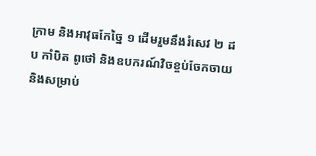ក្រាម និងអាវុធកែច្នៃ ១ ដើមរួមនឹងរំសេវ ២ ដប កាំបិត ពូថៅ និងឧបករណ៍វិចខ្ចប់ចែកចាយ និងសម្រាប់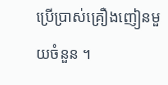ប្រើប្រាស់គ្រឿងញៀនមួយចំនួន ។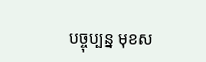បច្ចុប្បន្ន មុខស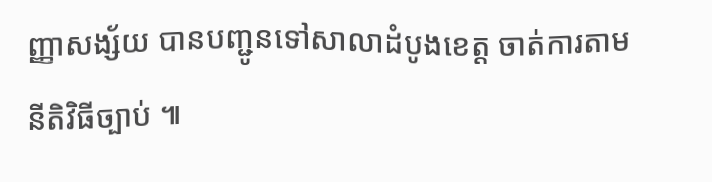ញ្ញាសង្ស័យ បានបញ្ជូនទៅសាលាដំបូងខេត្ត ចាត់ការតាមនីតិវិធីច្បាប់ ៕